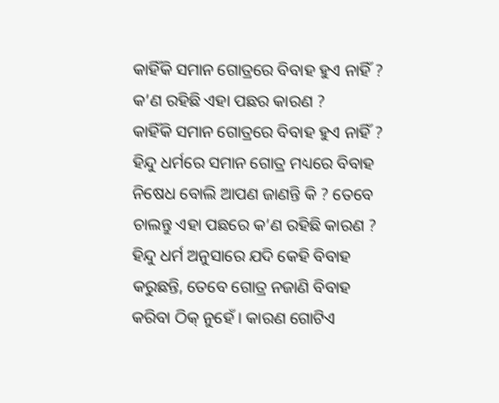କାହିଁକି ସମାନ ଗୋତ୍ରରେ ବିବାହ ହୁଏ ନାହିଁ ? କ’ଣ ରହିଛି ଏହା ପଛର କାରଣ ?
କାହିଁକି ସମାନ ଗୋତ୍ରରେ ବିବାହ ହୁଏ ନାହିଁ ? ହିନ୍ଦୁ ଧର୍ମରେ ସମାନ ଗୋତ୍ର ମଧ୍ୟରେ ବିବାହ ନିଷେଧ ବୋଲି ଆପଣ ଜାଣନ୍ତି କି ? ତେବେ ଚାଲନ୍ତୁ ଏହା ପଛରେ କ’ଣ ରହିଛି କାରଣ ? ହିନ୍ଦୁ ଧର୍ମ ଅନୁସାରେ ଯଦି କେହି ବିବାହ କରୁଛନ୍ତି, ତେବେ ଗୋତ୍ର ନଜାଣି ବିବାହ କରିବା ଠିକ୍ ନୁହେଁ । କାରଣ ଗୋଟିଏ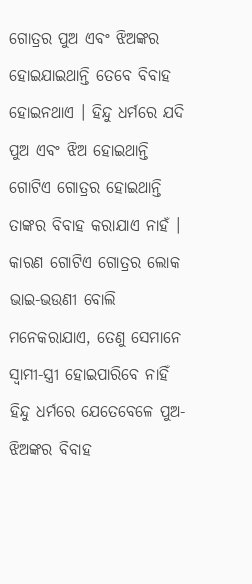ଗୋତ୍ରର ପୁଅ ଏବଂ ଝିଅଙ୍କର ହୋଇଯାଇଥାନ୍ତି ତେବେ ବିବାହ ହୋଇନଥାଏ । ହିନ୍ଦୁ ଧର୍ମରେ ଯଦି ପୁଅ ଏବଂ ଝିଅ ହୋଇଥାନ୍ତି ଗୋଟିଏ ଗୋତ୍ରର ହୋଇଥାନ୍ତି ତାଙ୍କର ବିବାହ କରାଯାଏ ନାହଁ । କାରଣ ଗୋଟିଏ ଗୋତ୍ରର ଲୋକ ଭାଇ-ଭଉଣୀ ବୋଲି ମନେକରାଯାଏ, ତେଣୁ ସେମାନେ ସ୍ବାମୀ-ସ୍ତ୍ରୀ ହୋଇପାରିବେ ନାହିଁ
ହିନ୍ଦୁ ଧର୍ମରେ ଯେତେବେଳେ ପୁଅ-ଝିଅଙ୍କର ବିବାହ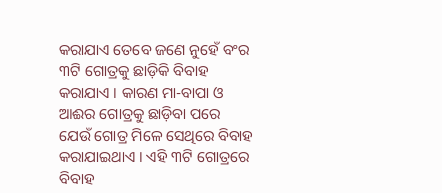କରାଯାଏ ତେବେ ଜଣେ ନୁହେଁ ବଂର ୩ଟି ଗୋତ୍ରକୁ ଛାଡ଼ିକି ବିବାହ କରାଯାଏ । କାରଣ ମା-ବାପା ଓ ଆଈର ଗୋତ୍ରକୁ ଛାଡ଼ିବା ପରେ ଯେଉଁ ଗୋତ୍ର ମିଳେ ସେଥିରେ ବିବାହ କରାଯାଇଥାଏ । ଏହି ୩ଟି ଗୋତ୍ରରେ ବିବାହ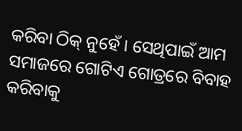କରିବା ଠିକ୍ ନୁହେଁ । ସେଥିପାଇଁ ଆମ ସମାଜରେ ଗୋଟିଏ ଗୋତ୍ରରେ ବିବାହ କରିବାକୁ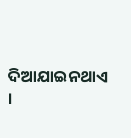ଦିଆଯାଇନଥାଏ ।